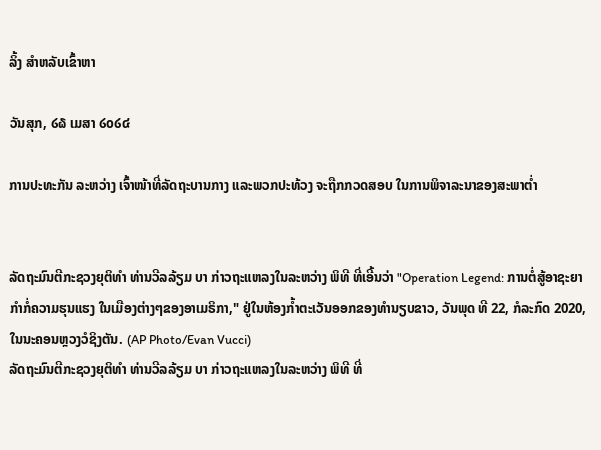ລິ້ງ ສຳຫລັບເຂົ້າຫາ

ວັນສຸກ, ໒໖ ເມສາ ໒໐໒໔

ການປະທະກັນ ລະຫວ່າງ ເຈົ້າໜ້າທີ່ລັດຖະບານກາງ ແລະພວກປະທ້ວງ ຈະຖືກກວດສອບ ໃນການພິຈາລະນາຂອງສະພາຕ່ຳ


ລັດຖະມົນຕີກະຊວງຍຸຕິທຳ ທ່ານວີລລ້ຽມ ບາ ກ່າວຖະແຫລງໃນລະຫວ່າງ ພິທີ ທີ່ເອີ້ນວ່າ "Operation Legend: ການຕໍ່ສູ້ອາຊະຍາກຳກໍ່ຄວາມຮຸນແຮງ ໃນເມືອງຕ່າງໆຂອງອາເມຣິກາ," ຢູ່ໃນຫ້ອງກ້ຳຕະເວັນອອກຂອງທຳນຽບຂາວ, ວັນພຸດ ທີ 22, ກໍລະກົດ 2020, ໃນນະຄອນຫຼວງວໍຊິງຕັນ. (AP Photo/Evan Vucci)
ລັດຖະມົນຕີກະຊວງຍຸຕິທຳ ທ່ານວີລລ້ຽມ ບາ ກ່າວຖະແຫລງໃນລະຫວ່າງ ພິທີ ທີ່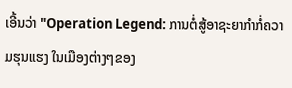ເອີ້ນວ່າ "Operation Legend: ການຕໍ່ສູ້ອາຊະຍາກຳກໍ່ຄວາມຮຸນແຮງ ໃນເມືອງຕ່າງໆຂອງ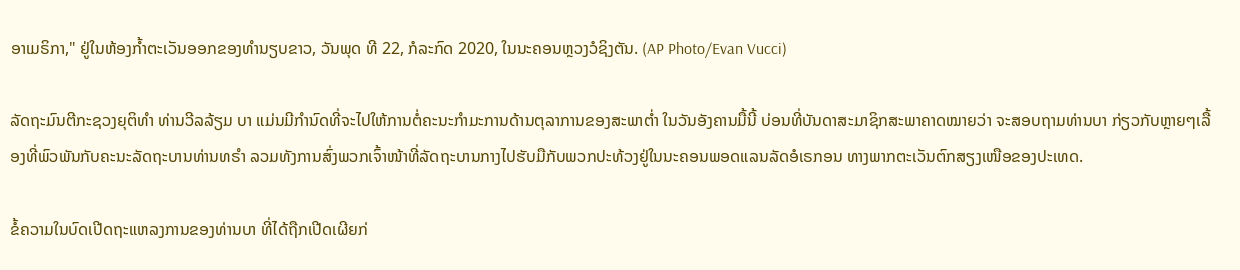ອາເມຣິກາ," ຢູ່ໃນຫ້ອງກ້ຳຕະເວັນອອກຂອງທຳນຽບຂາວ, ວັນພຸດ ທີ 22, ກໍລະກົດ 2020, ໃນນະຄອນຫຼວງວໍຊິງຕັນ. (AP Photo/Evan Vucci)

ລັດຖະມົນຕີກະຊວງຍຸຕິທຳ ທ່ານວີລລ້ຽມ ບາ ແມ່ນມີກຳນົດທີ່ຈະໄປໃຫ້ການຕໍ່ຄະນະກຳມະການດ້ານຕຸລາການຂອງສະພາຕ່ຳ ໃນວັນອັງຄານມື້ນີ້ ບ່ອນທີ່ບັນດາສະມາຊິກສະພາຄາດໝາຍວ່າ ຈະສອບຖາມທ່ານບາ ກ່ຽວກັບຫຼາຍໆເລື້ອງທີ່ພົວພັນກັບຄະນະລັດຖະບານທ່ານທຣຳ ລວມທັງການສົ່ງພວກເຈົ້າໜ້າທີ່ລັດຖະບານກາງໄປຮັບມືກັບພວກປະທ້ວງຢູ່ໃນນະຄອນພອດແລນລັດອໍເຣກອນ ທາງພາກຕະເວັນຕົກສຽງເໜືອຂອງປະເທດ.

ຂໍ້ຄວາມໃນບົດເປີດຖະແຫລງການຂອງທ່ານບາ ທີ່ໄດ້ຖືກເປີດເຜີຍກ່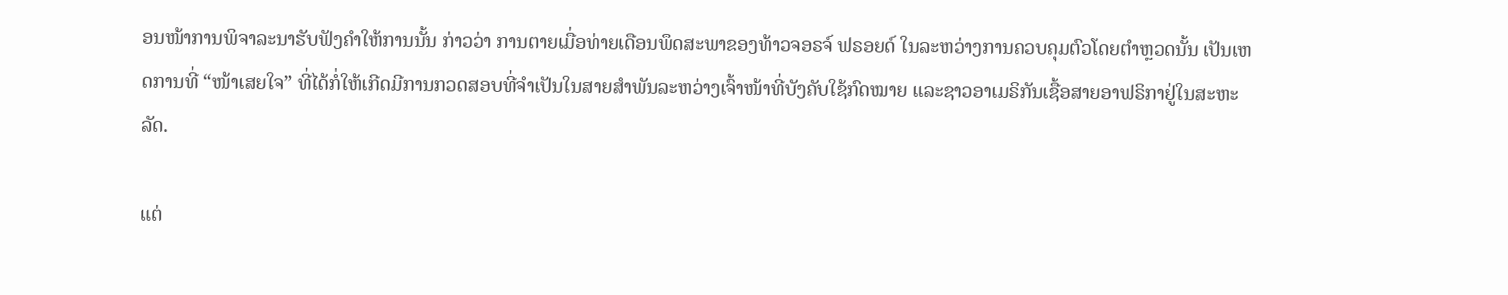ອນໜ້າການພິຈາລະນາຮັບຟັງຄຳໃຫ້ການນັ້ນ ກ່າວວ່າ ການຕາຍເມື່ອທ່າຍເດືອນພຶດສະພາຂອງທ້າວຈອຣຈ໌ ຟຣອຍດ໌ ໃນລະຫວ່າງການຄວບຄຸມຕົວໂດຍຕຳຫຼວດນັ້ນ ເປັນເຫດການທີ່ “ໜ້າເສຍໃຈ” ທີ່ໄດ້ກໍ່ໃຫ້ເກີດມີການກວດສອບທີ່ຈຳເປັນໃນສາຍສຳພັນລະຫວ່າງເຈົ້າໜ້າທີ່ບັງຄັບໃຊ້ກົດໝາຍ ແລະຊາວອາເມຣິກັນເຊື້ອສາຍອາຟຣິກາຢູ່ໃນສະຫະລັດ.

ແຕ່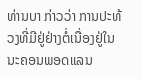ທ່ານບາ ກ່າວວ່າ ການປະທ້ວງທີ່ມີຢູ່ຢ່າງຕໍ່ເນື່ອງຢູ່ໃນນະຄອນພອດແລນ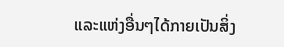ແລະແຫ່ງອື່ນໆໄດ້ກາຍເປັນສິ່ງ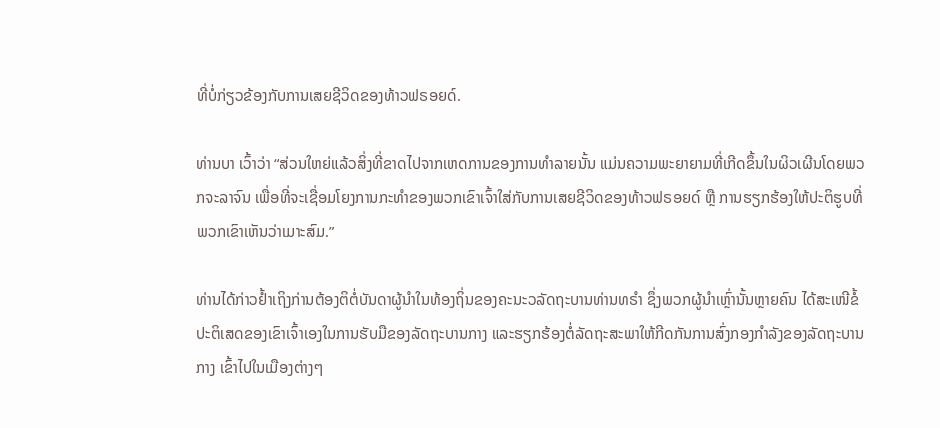ທີ່ບໍ່ກ່ຽວຂ້ອງກັບການເສຍຊີວິດຂອງທ້າວຟຣອຍດ໌.

ທ່ານບາ ເວົ້າວ່າ “ສ່ວນໃຫຍ່ແລ້ວສິ່ງທີ່ຂາດໄປຈາກເຫດການຂອງການທຳລາຍນັ້ນ ແມ່ນຄວາມພະຍາຍາມທີ່ເກີດຂຶ້ນໃນຜິວເຜີນໂດຍພວກຈະລາຈົນ ເພື່ອທີ່ຈະເຊື່ອມໂຍງການກະທຳຂອງພວກເຂົາເຈົ້າໃສ່ກັບການເສຍຊີວິດຂອງທ້າວຟຣອຍດ໌ ຫຼື ການຮຽກຮ້ອງໃຫ້ປະຕິຮູບທີ່ພວກເຂົາເຫັນວ່າເມາະສົມ.”

ທ່ານໄດ້ກ່າວຢ້ຳເຖິງກ່ານຕ້ອງຕິຕໍ່ບັນດາຜູ້ນຳໃນທ້ອງຖິ່ນຂອງຄະນະວລັດຖະບານທ່ານທຣຳ ຊຶ່ງພວກຜູ້ນຳເຫຼົ່ານັ້ນຫຼາຍຄົນ ໄດ້ສະເໜີຂໍ້ປະຕິເສດຂອງເຂົາເຈົ້າເອງໃນການຮັບມືຂອງລັດຖະບານກາງ ແລະຮຽກຮ້ອງຕໍ່ລັດຖະສະພາໃຫ້ກີດກັນການສົ່ງກອງກຳລັງຂອງລັດຖະບານກາງ ເຂົ້າໄປໃນເມືອງຕ່າງໆ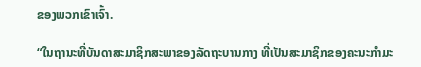ຂອງພວກເຂົາເຈົ້າ.

“ໃນຖານະທີ່ບັນດາສະມາຊິກສະພາຂອງລັດຖະບານກາງ ທີ່ເປັນສະມາຊິກຂອງຄະນະກຳມະ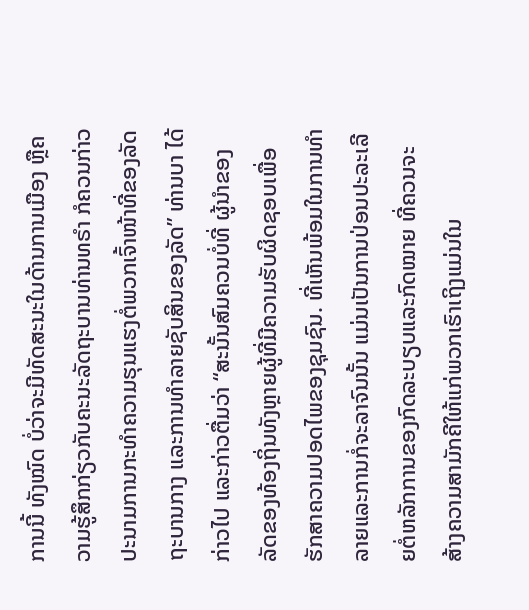ການນີ້ ທັງໝົດ ບໍ່ວ່າຈະມີທັດສະນະໃນດ້ານການເມືອງ ຫຼືຄວາມຮູ້ສຶກກ່ຽວກັບຄະນະລັດຖະບານທ່ານທຣຳ ກໍຄວນກ່າວປະນາມການກະທຳຄວາມຮຸນແຮງຕໍ່ພວກເຈົ້າໜ້າທີ່ຂອງລັດຖະບານກາງ ແລະການທຳລາຍຊັບສິນຂອງລັດ” ທ່ານບາ ໄດ້ກ່າວໄປ ແລະກ່າວຕື່ມວ່າ “ສະນັ້ນສົມຄວນບໍ່ທີ່ ຜູ້ນຳຂອງລັດຂອງທ້ອງຖິ່ນທັງຫຼາຍຜູ້ທີ່ມີຄວາມຮັບຜິດຊອບເພື່ອຮັກສາຄວາມປອດໄພຂອງຊຸມຊົນ. ທີ່ເຫັນພ້ອມໃນການທຳລາຍແລະການກໍ່ຈະລາຈົນນັ້ນ ແມ່ນເປັນການປ່ອນປະລະເລີຍຕໍ່ຫລັກການຂອງກົດລະບຽບແລະກົດໝາຍ ທີ່ຄວນຈະສ້າງຄວາມສາມັກຄີໃຫ້ແກ່ພວກເຮົາເຖິງແມ່ນໃນ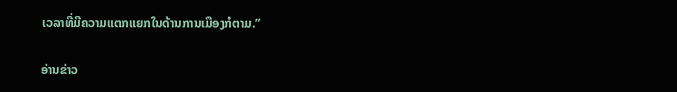ເວລາທີ່ມີຄວາມແຕກແຍກໃນດ້ານການເມືອງກໍຕາມ.”

ອ່ານຂ່າວ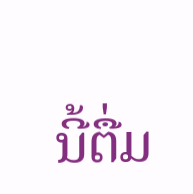ນີ້ຕື່ມ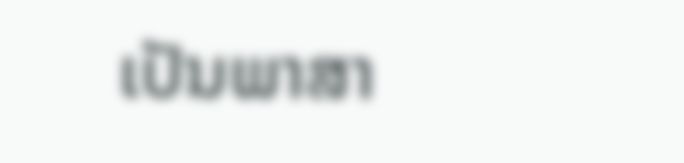ເປັນພາສາ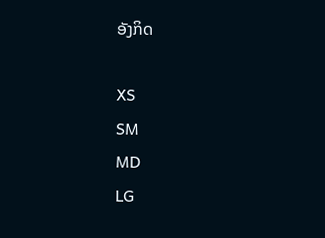ອັງກິດ

XS
SM
MD
LG